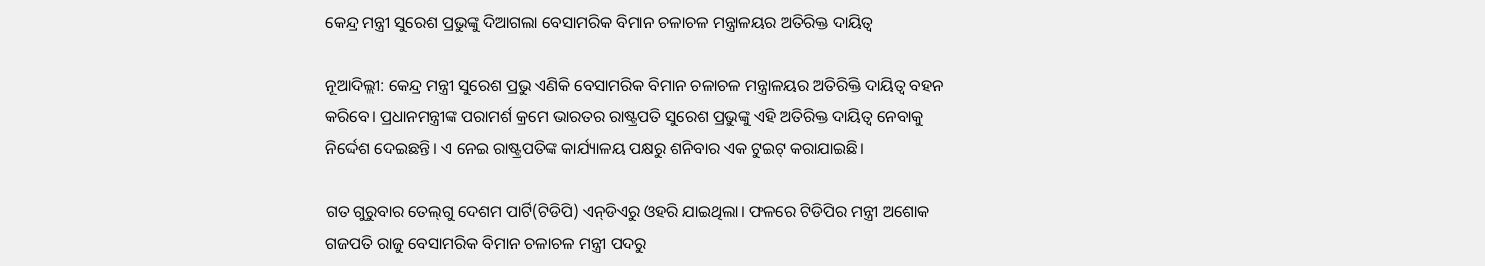କେନ୍ଦ୍ର ମନ୍ତ୍ରୀ ସୁରେଶ ପ୍ରଭୁଙ୍କୁ ଦିଆଗଲା ବେସାମରିକ ବିମାନ ଚଳାଚଳ ମନ୍ତ୍ରାଳୟର ଅତିରିକ୍ତ ଦାୟିତ୍ୱ

ନୂଆଦିଲ୍ଲୀ: କେନ୍ଦ୍ର ମନ୍ତ୍ରୀ ସୁରେଶ ପ୍ରଭୁ ଏଣିକି ବେସାମରିକ ବିମାନ ଚଳାଚଳ ମନ୍ତ୍ରାଳୟର ଅତିରିକ୍ତି ଦାୟିତ୍ୱ ବହନ କରିବେ। ପ୍ରଧାନମନ୍ତ୍ରୀଙ୍କ ପରାମର୍ଶ କ୍ରମେ ଭାରତର ରାଷ୍ଟ୍ରପତି ସୁରେଶ ପ୍ରଭୁଙ୍କୁ ଏହି ଅତିରିକ୍ତ ଦାୟିତ୍ୱ ନେବାକୁ ନିର୍ଦ୍ଦେଶ ଦେଇଛନ୍ତି। ଏ ନେଇ ରାଷ୍ଟ୍ରପତିଙ୍କ କାର୍ଯ୍ୟାଳୟ ପକ୍ଷରୁ ଶନିବାର ଏକ ଟୁଇଟ୍‌ କରାଯାଇଛି।

ଗତ ଗୁରୁବାର ତେଲ୍‌ଗୁ ଦେଶମ ପାର୍ଟି(ଟିଡିପି) ଏନ୍‌ଡିଏରୁ ଓହରି ଯାଇଥିଲା। ଫଳରେ ଟିଡିପିର ମନ୍ତ୍ରୀ ଅଶୋକ ଗଜପତି ରାଜୁ ବେସାମରିକ ବିମାନ ଚଳାଚଳ ମନ୍ତ୍ରୀ ପଦରୁ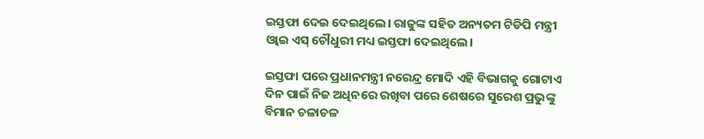ଇସ୍ତଫା ଦେଇ ଦେଇଥିଲେ। ରାଜୁଙ୍କ ସହିତ ଅନ୍ୟତମ ଟିଡିପି ମନ୍ତ୍ରୀ ଓ୍ଵାଇ ଏସ୍‌ ଚୌଧୁରୀ ମଧ୍ୟ ଇସ୍ତଫା ଦେଇଥିଲେ।

ଇସ୍ତଫା ପରେ ପ୍ରଧାନମନ୍ତ୍ରୀ ନରେନ୍ଦ୍ର ମୋଦି ଏହି ବିଭାଗକୁ ଗୋଟାଏ ଦିନ ପାଇଁ ନିଜ ଅଧିନରେ ରଖିବା ପରେ ଶେଷରେ ସୁରେଶ ପ୍ରଭୁଙ୍କୁ ବିମାନ ଚଳାଚଳ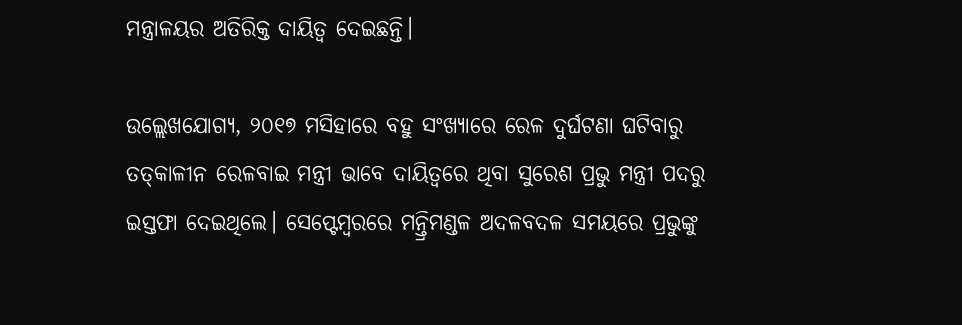ମନ୍ତ୍ରାଳୟର ଅତିରିକ୍ତ ଦାୟିତ୍ୱ ଦେଇଛନ୍ତି।

ଉଲ୍ଲେଖଯୋଗ୍ୟ, ୨୦୧୭ ମସିହାରେ ବହୁ ସଂଖ୍ୟାରେ ରେଳ ଦୁର୍ଘଟଣା ଘଟିବାରୁ ତତ୍‌କାଳୀନ ରେଳବାଇ ମନ୍ତ୍ରୀ ଭାବେ ଦାୟିତ୍ୱରେ ଥିବା ସୁରେଶ ପ୍ରଭୁ ମନ୍ତ୍ରୀ ପଦରୁ ଇସ୍ତଫା ଦେଇଥିଲେ। ସେପ୍ଟେମ୍ବରରେ ମନ୍ତ୍ରିମଣ୍ଡଳ ଅଦଳବଦଳ ସମୟରେ ପ୍ରଭୁଙ୍କୁ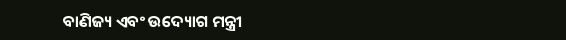ବାଣିଜ୍ୟ ଏବଂ ଉଦ୍ୟୋଗ ମନ୍ତ୍ରୀ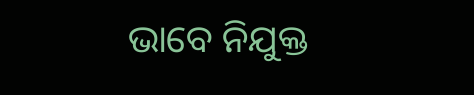ଭାବେ ନିଯୁକ୍ତ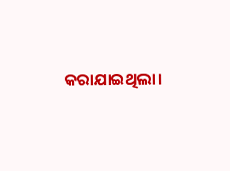କରାଯାଇଥିଲା।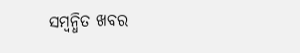ସମ୍ବନ୍ଧିତ ଖବର